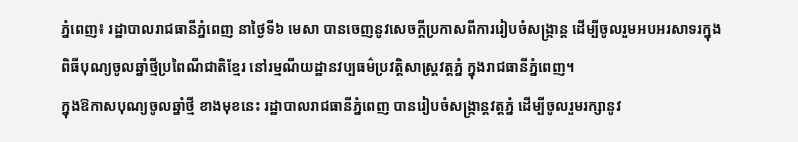ភ្នំពេញ៖ រដ្ឋាបាលរាជធានីភ្នំពេញ នាថ្ងៃទី៦ មេសា បានចេញនូវសេចក្ដីប្រកាសពីការរៀបចំសង្កា្រន្ត ដើម្បីចូលរួមអបអរសាទរក្នុងពិធីបុណ្យចូលឆ្នាំថ្មីប្រពៃណីជាតិខ្មែរ នៅរម្មណីយដ្ឋានវប្បធម៌ប្រវត្តិសាស្ត្រវត្តភ្នំ ក្នុងរាជធានីភ្នំពេញ។
ក្នុងឱកាសបុណ្យចូលឆ្នាំថ្មី ខាងមុខនេះ រដ្ឋាបាលរាជធានីភ្នំពេញ បានរៀបចំសង្ក្រាន្តវត្តភ្នំ ដើម្បីចូលរួមរក្សានូវ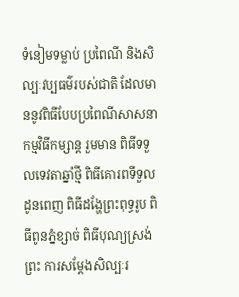ទំនៀមទម្លាប់ ប្រពៃណី និងសិល្បៈវប្បធម៌របស់ជាតិ ដែលមាននូវពិធីបែបប្រពៃណីសាសនា កម្មវិធីកម្សាន្ត រួមមាន ពិធីទទួលទេវតាឆ្នាំថ្មី ពិធីគោរពទីទួលដូនពេញ ពិធីដង្ហែព្រះពុទ្ធរូប ពិធីពូនភ្នំខ្សាច់ ពិធីបុណ្យស្រង់ព្រះ ការសម្ដែងសិល្បៈរ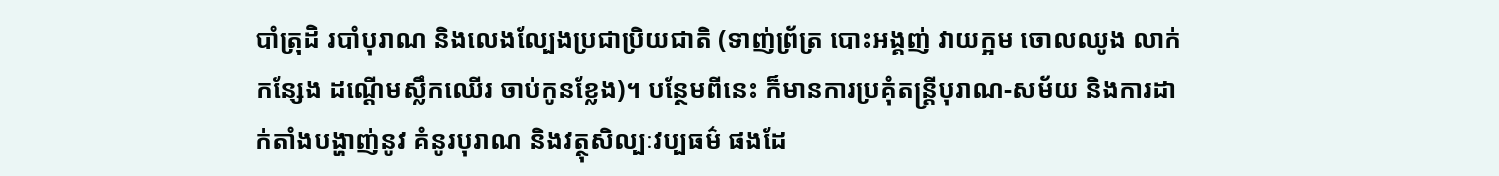បាំត្រុដិ របាំបុរាណ និងលេងល្បែងប្រជាប្រិយជាតិ (ទាញ់ព្រ័ត្រ បោះអង្គញ់ វាយក្អម ចោលឈូង លាក់កន្សែង ដណ្ដើមស្លឹកឈើរ ចាប់កូនខ្លែង)។ បន្ថែមពីនេះ ក៏មានការប្រគុំតន្ត្រីបុរាណ-សម័យ និងការដាក់តាំងបង្ហាញ់នូវ គំនូរបុរាណ និងវត្ថុសិល្បៈវប្បធម៌ ផងដែ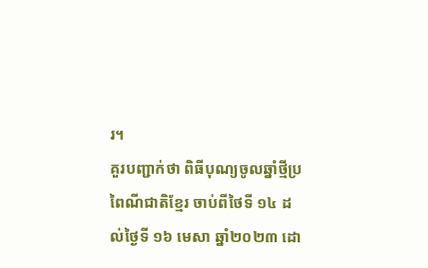រ។
គួរបញ្ជាក់ថា ពិធីបុណ្យចូលឆ្នាំថ្មីប្រពៃណីជាតិខ្មែរ ចាប់ពីថៃទី ១៤ ដល់ថ្ងៃទី ១៦ មេសា ឆ្នាំ២០២៣ ដោ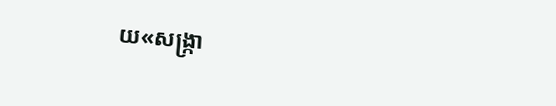យ«សង្ក្រា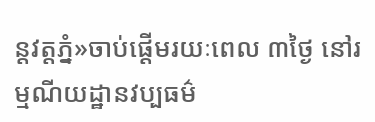ន្តវត្តភ្នំ»ចាប់ផ្ដើមរយៈពេល ៣ថ្ងៃ នៅរម្មណីយដ្ឋានវប្បធម៌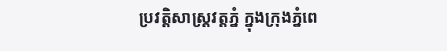ប្រវត្តិសាស្ត្រវត្តភ្នំ ក្នុងក្រុងភ្នំពេ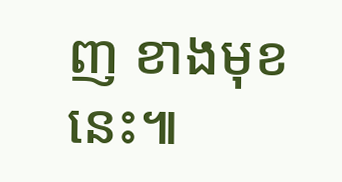ញ ខាងមុខនេះ៕